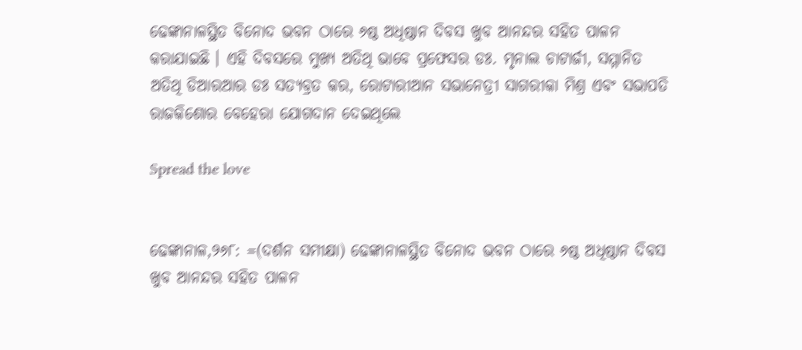ଢେଙ୍କାନାଳସ୍ଥିତ ବିନୋଦ ଭବନ ଠାରେ ୬ଷ୍ଠ ଅଧିଷ୍ଠାନ ଦିବସ ଖୁବ ଆନନ୍ଦର ସହିତ ପାଳନ କରାଯାଇଛି । ଏହି ଦିବସରେ ମୁଖ୍ୟ ଅତିଥି ଭାବେ ପ୍ରଫେସର ଡଃ. ମୃନାଲ ଚାଟାର୍ଜୀ, ସମ୍ମାନିତ ଅତିଥି ଡିଆରଆର ଡଃ ସତ୍ୟବ୍ରତ କର, ରୋଟାରୀଆନ ସଭାନେତ୍ରୀ ସାଗରୀକା ମିଶ୍ର ଏବଂ ସଭାପତି ରାଜକିଶୋର ବେହେରା ଯୋଗଦାନ ଦେଇଥିଲେ

Spread the love


ଢେଙ୍କାନାଳ,୨୬୮: =(ଦର୍ଶନ ସମୀକ୍ଷା) ଢେଙ୍କାନାଳସ୍ଥିତ ବିନୋଦ ଭବନ ଠାରେ ୬ଷ୍ଠ ଅଧିଷ୍ଠାନ ଦିବସ ଖୁବ ଆନନ୍ଦର ସହିତ ପାଳନ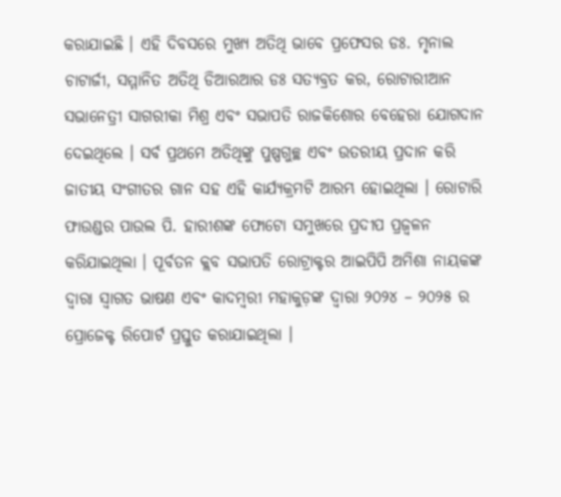କରାଯାଇଛି । ଏହି ଦିବସରେ ମୁଖ୍ୟ ଅତିଥି ଭାବେ ପ୍ରଫେସର ଡଃ. ମୃନାଲ ଚାଟାର୍ଜୀ, ସମ୍ମାନିତ ଅତିଥି ଡିଆରଆର ଡଃ ସତ୍ୟବ୍ରତ କର, ରୋଟାରୀଆନ ସଭାନେତ୍ରୀ ସାଗରୀକା ମିଶ୍ର ଏବଂ ସଭାପତି ରାଜକିଶୋର ବେହେରା ଯୋଗଦାନ ଦେଇଥିଲେ । ସର୍ବ ପ୍ରଥମେ ଅତିଥିଙ୍କୁ ପୁଷ୍ପଗୁଚ୍ଛ ଏବଂ ଉତରୀୟ ପ୍ରଦାନ କରି ଜାତୀୟ ସଂଗୀତର ଗାନ ସହ ଏହି କାର୍ଯ୍ୟକ୍ରମଟି ଆରମ୍ଭ ହୋଇଥିଲା । ରୋଟାରି ଫାଉଣ୍ଡର ପାଉଲ ପି. ହାରୀଶଙ୍କ ଫୋଟୋ ସମୁଖରେ ପ୍ରଦୀପ ପ୍ରଜ୍ୱଳନ କରିଯାଇଥିଲା । ପୂର୍ବତନ କ୍ଲବ ସଭାପତି ରୋଟ୍ରାକ୍ଟର ଆଇପିପି ଅମିଶା ନାୟକଙ୍କ ଦ୍ୱାରା ସ୍ୱାଗତ ଭାଷଣ ଏବଂ କାଦମ୍ବରୀ ମହାକୁଡ଼ଙ୍କ ଦ୍ୱାରା ୨୦୨୪ – ୨୦୨୫ ର ପ୍ରୋଜେକ୍ଟ ରିପୋର୍ଟ ପ୍ରସ୍ତୁତ କରାଯାଇଥିଲା ।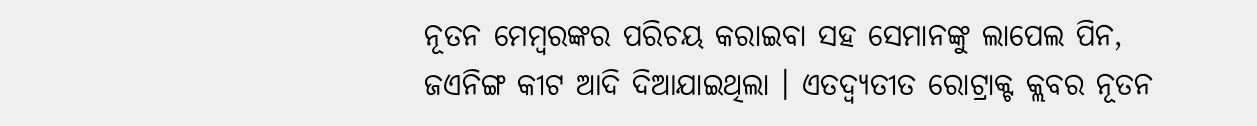ନୂତନ ମେମ୍ବରଙ୍କର ପରିଚୟ କରାଇବା ସହ ସେମାନଙ୍କୁ ଲାପେଲ ପିନ, ଜଏନିଙ୍ଗ କୀଟ ଆଦି ଦିଆଯାଇଥିଲା । ଏତଦ୍ବ୍ୟତୀତ ରୋଟ୍ରାକ୍ଟ କ୍ଲବର ନୂତନ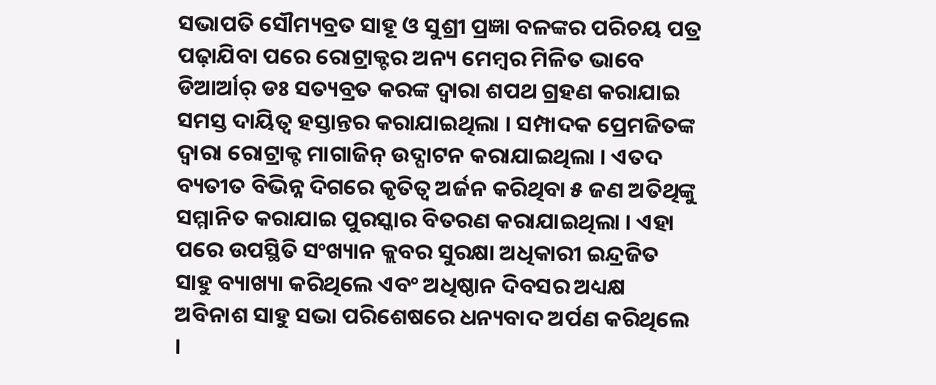ସଭାପତି ସୌମ୍ୟବ୍ରତ ସାହୂ ଓ ସୁଶ୍ରୀ ପ୍ରଜ୍ଞା ବଳଙ୍କର ପରିଚୟ ପତ୍ର ପଢ଼ାଯିବା ପରେ ରୋଟ୍ରାକ୍ଟର ଅନ୍ୟ ମେମ୍ବର ମିଳିତ ଭାବେ ଡିଆର୍ଆର୍ ଡଃ ସତ୍ୟବ୍ରତ କରଙ୍କ ଦ୍ୱାରା ଶପଥ ଗ୍ରହଣ କରାଯାଇ ସମସ୍ତ ଦାୟିତ୍ୱ ହସ୍ତାନ୍ତର କରାଯାଇଥିଲା । ସମ୍ପାଦକ ପ୍ରେମଜିତଙ୍କ ଦ୍ୱାରା ରୋଟ୍ରାକ୍ଟ ମାଗାଜିନ୍ ଉଦ୍ଘାଟନ କରାଯାଇଥିଲା । ଏତଦ ବ୍ୟତୀତ ବିଭିନ୍ନ ଦିଗରେ କୃତିତ୍ୱ ଅର୍ଜନ କରିଥିବା ୫ ଜଣ ଅତିଥିଙ୍କୁ ସମ୍ମାନିତ କରାଯାଇ ପୁରସ୍କାର ବିତରଣ କରାଯାଇଥିଲା । ଏହା ପରେ ଉପସ୍ଥିତି ସଂଖ୍ୟାନ କ୍ଲବର ସୁରକ୍ଷା ଅଧିକାରୀ ଇନ୍ଦ୍ରଜିତ ସାହୁ ବ୍ୟାଖ୍ୟା କରିଥିଲେ ଏବଂ ଅଧିଷ୍ଠାନ ଦିବସର ଅଧ୍ୟକ୍ଷ ଅବିନାଶ ସାହୁ ସଭା ପରିଶେଷରେ ଧନ୍ୟବାଦ ଅର୍ପଣ କରିଥିଲେ ।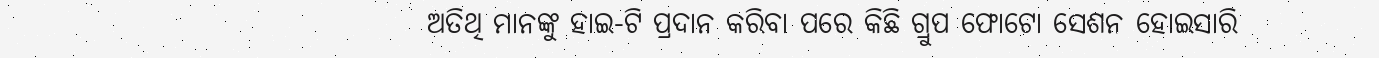ଅତିଥି ମାନଙ୍କୁ ହାଇ-ଟି ପ୍ରଦାନ କରିବା ପରେ କିଛି ଗ୍ରୁପ ଫୋଟୋ ସେଶନ ହୋଇସାରି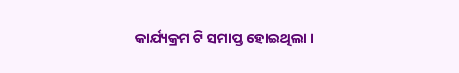କାର୍ଯ୍ୟକ୍ରମ ଟି ସମାପ୍ତ ହୋଇଥିଲା ।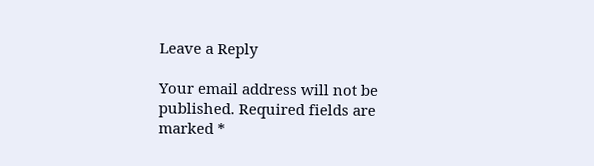Leave a Reply

Your email address will not be published. Required fields are marked *